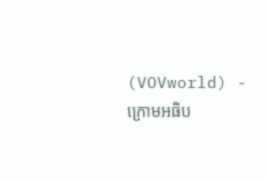(VOVworld) - ក្រោមអធិប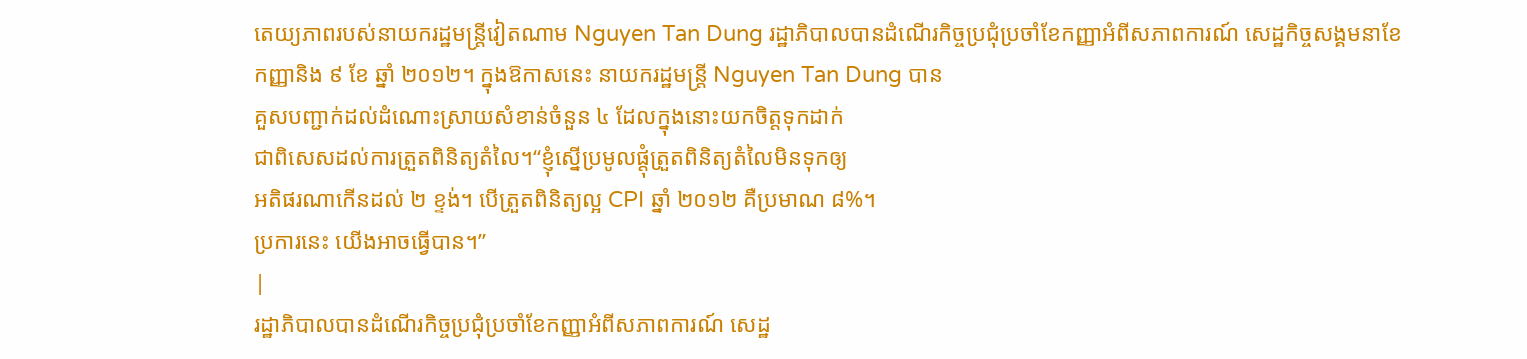តេយ្យភាពរបស់នាយករដ្ឋមន្ត្រីវៀតណាម Nguyen Tan Dung រដ្ឋាភិបាលបានដំណើរកិច្ចប្រជុំប្រចាំខែកញ្ញាអំពីសភាពការណ៍ សេដ្ឋកិច្ចសង្គមនាខែ
កញ្ញានិង ៩ ខែ ឆ្នាំ ២០១២។ ក្នុងឱកាសនេះ នាយករដ្ឋមន្ត្រី Nguyen Tan Dung បាន
គួសបញ្ជាក់ដល់ដំណោះស្រាយសំខាន់ចំនួន ៤ ដែលក្នុងនោះយកចិត្តទុកដាក់
ជាពិសេសដល់ការត្រួតពិនិត្យតំលៃ។“ខ្ញុំស្នើប្រមូលផ្តុំត្រួតពិនិត្យតំលៃមិនទុកឲ្យ
អតិផរណាកើនដល់ ២ ខ្ទង់។ បើត្រួតពិនិត្យល្អ CPI ឆ្នាំ ២០១២ គឺប្រមាណ ៨%។
ប្រការនេះ យើងអាចធ្វើបាន។”
|
រដ្ឋាភិបាលបានដំណើរកិច្ចប្រជុំប្រចាំខែកញ្ញាអំពីសភាពការណ៍ សេដ្ឋ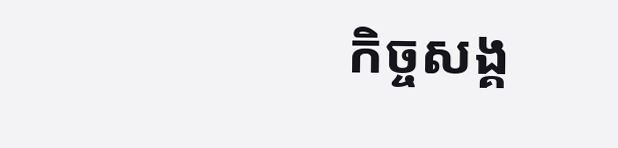កិច្ចសង្គ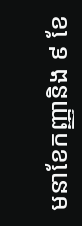មនាខែកញ្ញានិង ៩ ខែ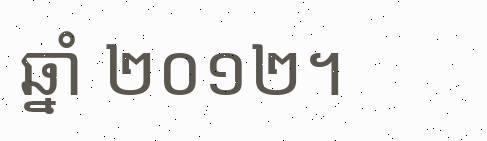ឆ្នាំ ២០១២។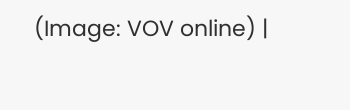(Image: VOV online) |